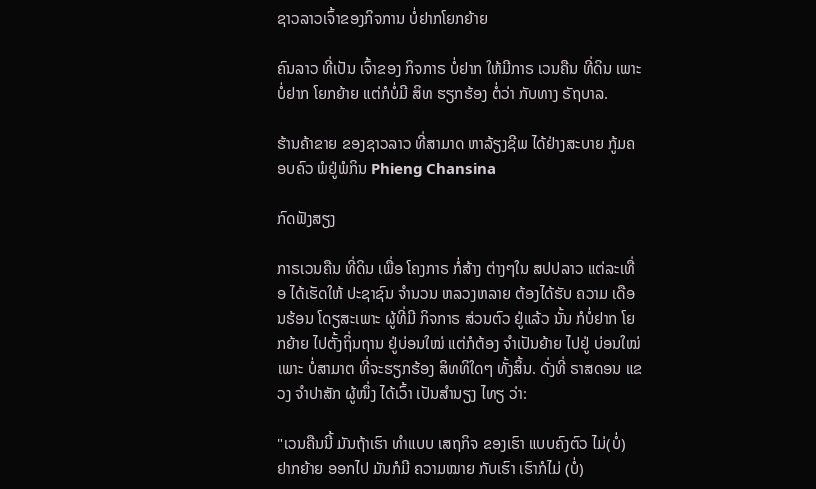ຊາວລາວເຈົ້າຂອງກິຈການ ບໍ່ຢາກໂຍກຍ້າຍ

ຄົນລາວ ທີ່ເປັນ ເຈົ້າຂອງ ກິຈກາຣ ບໍ່ຢາກ ໃຫ້ມີກາຣ ເວນຄືນ ທີ່ດິນ ເພາະບໍ່ຢາກ ໂຍກຍ້າຍ ແຕ່ກໍບໍ່ມີ ສິທ ຮຽກຮ້ອງ ຕໍ່ວ່າ ກັບທາງ ຣັຖບາລ.

ຮ້ານຄ້າຂາຍ ຂອງຊາວລາວ ທີ່ສາມາດ ຫາລ້ຽງຊີພ ໄດ້ຢ່າງສະບາຍ ກູ້ມຄອບຄົວ ພໍຢູ່ພໍກິນ Phieng Chansina

ກົດຟັງສຽງ

ກາຣເວນຄືນ ທີ່ດິນ ເພື່ອ ໂຄງກາຣ ກໍ່ສ້າງ ຕ່າງໆໃນ ສປປລາວ ແຕ່ລະເທື່ອ ໄດ້ເຮັດໃຫ້ ປະຊາຊົນ ຈຳນວນ ຫລວງຫລາຍ ຕ້ອງໄດ້ຮັບ ຄວາມ ເດືອນຮ້ອນ ໂດຽສະເພາະ ຜູ້ທີ່ມີ ກິຈກາຣ ສ່ວນຕົວ ຢູ່ແລ້ວ ນັ້ນ ກໍບໍ່ຢາກ ໂຍກຍ້າຍ ໄປຕັ້ງຖິ່ນຖານ ຢູ່ບ່ອນໃໝ່ ແຕ່ກໍຕ້ອງ ຈຳເປັນຍ້າຍ ໄປຢູ່ ບ່ອນໃໝ່ ເພາະ ບໍ່ສາມາຕ ທີ່ຈະຮຽກຮ້ອງ ສິທທິໃດໆ ທັ້ງສິ້ນ. ດັ່ງທີ່ ຣາສດອນ ແຂວງ ຈຳປາສັກ ຜູ້ໜຶ່ງ ໄດ້ເວົ້າ ເປັນສຳນຽງ ໄທຽ ວ່າ:

"ເວນຄືນນີ້ ມັນຖ້າເຮົາ ທຳແບບ ເສຖກິຈ ຂອງເຮົາ ແບບຄົງຕົວ ໄມ່(ບໍ່) ຢາກຍ້າຍ ອອກໄປ ມັນກໍມີ ຄວາມໝາຍ ກັບເຮົາ ເຮົາກໍໄມ່ (ບໍ່)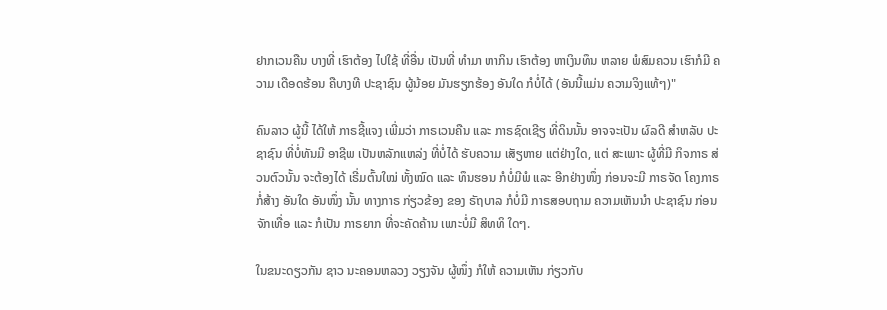ຢາກເວນຄືນ ບາງທີ່ ເຮົາຕ້ອງ ໄປໃຊ້ ທີ່ອື່ນ ເປັນທີ່ ທຳມາ ຫາກິນ ເຮົາຕ້ອງ ຫາເງິນທຶນ ຫລາຍ ພໍສົມຄວນ ເຮົາກໍມີ ຄວາມ ເດືອດຮ້ອນ ຄືບາງທີ ປະຊາຊົນ ຜູ້ນ້ອຍ ມັນຮຽກຮ້ອງ ອັນໃດ ກໍບໍ່ໄດ້ (ອັນນີ້ແມ່ນ ຄວາມຈິງແທ້ໆ)"

ຄົນລາວ ຜູ້ນີ້ ໄດ້ໃຫ້ ກາຣຊີ້ແຈງ ເພີ່ມວ່າ ກາຣເວນຄືນ ແລະ ກາຣຊົດເຊີຽ ທີ່ດິນນັ້ນ ອາຈຈະເປັນ ຜົລດີ ສຳຫລັບ ປະຊາຊົນ ທີ່ບໍ່ທັນມີ ອາຊີພ ເປັນຫລັກແຫລ່ງ ທີ່ບໍ່ໄດ້ ຮັບຄວາມ ເສັຽຫາຍ ແຕ່ຢ່າງໃດ, ແຕ່ ສະເພາະ ຜູ້ທີ່ມີ ກິຈກາຣ ສ່ວນຕົວນັ້ນ ຈະຕ້ອງໄດ້ ເຣີ່ມຕົ້ນໃໝ່ ທັ້ງໝົດ ແລະ ທຶນຮອນ ກໍບໍ່ມີພໍ ແລະ ອີກຢ່າງໜຶ່ງ ກ່ອນຈະມີ ກາຣຈັດ ໂຄງກາຣ ກໍ່ສ້າງ ອັນໃດ ອັນໜຶ່ງ ນັ້ນ ທາງກາຣ ກ່ຽວຂ້ອງ ຂອງ ຣັຖບາລ ກໍບໍ່ມີ ກາຣສອບຖາມ ຄວາມເຫັນນຳ ປະຊາຊົນ ກ່ອນຈັກເທື່ອ ແລະ ກໍເປັນ ກາຣຍາກ ທີ່ຈະຄັດຄ້ານ ເພາະບໍ່ມີ ສິທທິ ໃດໆ.

ໃນຂນະດຽວກັນ ຊາວ ນະຄອນຫລວງ ວຽງຈັນ ຜູ້ໜຶ່ງ ກໍໃຫ້ ຄວາມເຫັນ ກ່ຽວກັບ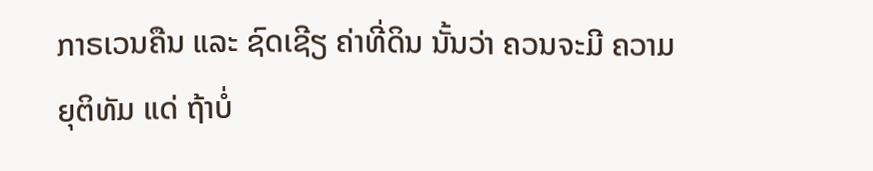ກາຣເວນຄືນ ແລະ ຊົດເຊີຽ ຄ່າທີ່ດິນ ນັ້ນວ່າ ຄວນຈະມີ ຄວາມ ຍຸຕິທັມ ແດ່ ຖ້າບໍ່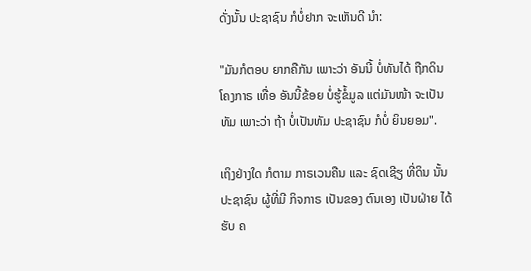ດັ່ງນັ້ນ ປະຊາຊົນ ກໍບໍ່ຢາກ ຈະເຫັນດີ ນຳ:

"ມັນກໍຕອບ ຍາກຄືກັນ ເພາະວ່າ ອັນນີ້ ບໍ່ທັນໄດ້ ຖືກດິນ ໂຄງກາຣ ເທື່ອ ອັນນີ້ຂ້ອຍ ບໍ່ຮູ້ຂໍ້ມູລ ແຕ່ມັນໜ້າ ຈະເປັນທັມ ເພາະວ່າ ຖ້າ ບໍ່ເປັນທັມ ປະຊາຊົນ ກໍບໍ່ ຍິນຍອມ".

ເຖິງຢ່າງໃດ ກໍຕາມ ກາຣເວນຄືນ ແລະ ຊົດເຊີຽ ທີ່ດິນ ນັ້ນ ປະຊາຊົນ ຜູ້ທີ່ມີ ກິຈກາຣ ເປັນຂອງ ຕົນເອງ ເປັນຝ່າຍ ໄດ້ຮັບ ຄ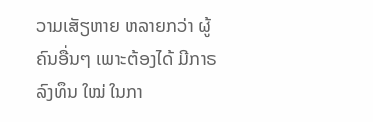ວາມເສັຽຫາຍ ຫລາຍກວ່າ ຜູ້ຄົນອື່ນໆ ເພາະຕ້ອງໄດ້ ມີກາຣ ລົງທຶນ ໃໝ່ ໃນກາ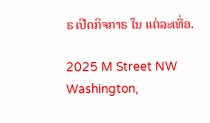ຣ ເປີດກິຈກາຣ ໃນ ແຕ່ລະເທື່ອ.

2025 M Street NW
Washington,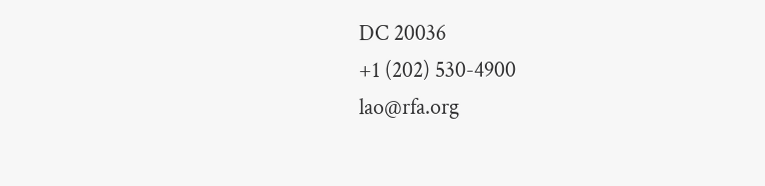DC 20036
+1 (202) 530-4900
lao@rfa.org